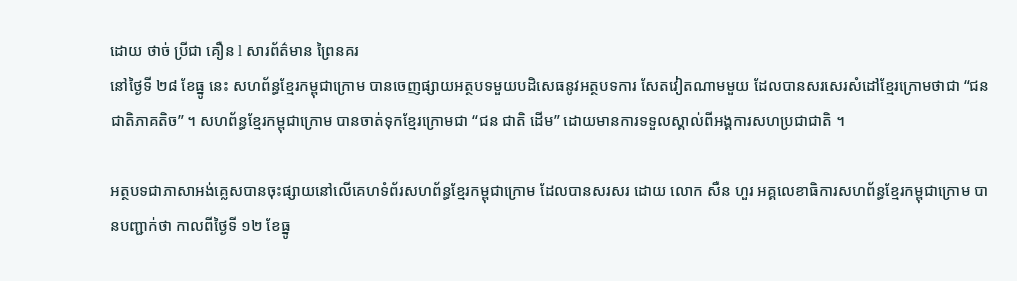ដោយ ថាច់ ប្រីជា គឿន l សារព័ត៌មាន ព្រៃនគរ
នៅថ្ងៃទី ២៨ ខែធ្នូ នេះ សហព័ន្ធខ្មែរកម្ពុជាក្រោម បានចេញផ្សាយអត្ថបទមួយបដិសេធនូវអត្ថបទការ សែតវៀតណាមមួយ ដែលបានសរសេរសំដៅខ្មែរក្រោមថាជា “ជនជាតិភាគតិច” ។ សហព័ន្ធខ្មែរកម្ពុជាក្រោម បានចាត់ទុកខ្មែរក្រោមជា “ជន ជាតិ ដើម” ដោយមានការទទួលស្គាល់ពីអង្គការសហប្រជាជាតិ ។

អត្ថបទជាភាសាអង់គ្លេសបានចុះផ្សាយនៅលើគេហទំព័រសហព័ន្ធខ្មែរកម្ពុជាក្រោម ដែលបានសរសរ ដោយ លោក សឺន ហួរ អគ្គលេខាធិការសហព័ន្ធខ្មែរកម្ពុជាក្រោម បានបញ្ជាក់ថា កាលពីថ្ងៃទី ១២ ខែធ្នូ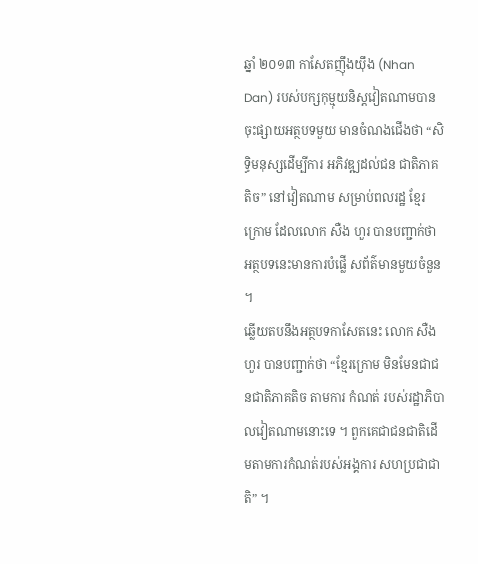ឆ្នាំ ២០១៣ កាសែតញ៉ឹងយ៉ឹង (Nhan Dan) របស់បក្សកុម្មុយនិស្តវៀតណាមបានចុះផ្សាយអត្ថបទមួយ មានចំណងជើងថា “សិទ្ធិមនុស្សដើម្បីការ អភិវឌ្ឍដល់ជន ជាតិភាគតិច” នៅវៀតណាម សម្រាប់ពលរដ្ឋ ខ្មែរក្រោម ដែលលោក សឺង ហួរ បានបញ្ជាក់ថា អត្ថបទនេះមានការបំផ្លើ សព័ត៌មានមួយចំនួន ។
ឆ្លើយតបនឹងអត្ថបទកាសែតនេះ លោក សឺង ហួរ បានបញ្ជាក់ថា “ខ្មែរក្រោម មិនមែនជាជនជាតិភាគតិច តាមការ កំណត់ របស់រដ្ឋាភិបាលវៀតណាមនោះទេ ។ ពួកគេជាជនជាតិដើមតាមការកំណត់របស់អង្គការ សហប្រជាជាតិ” ។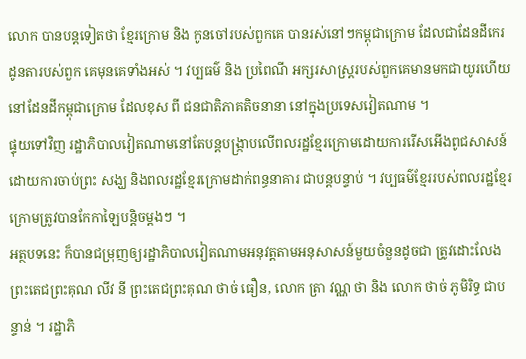លោក បានបន្តទៀតថា ខ្មែរក្រោម និង កូនចៅរបស់ពួកគេ បានរស់នៅៗកម្ពុជាក្រោម ដែលជាដែនដីកេរដូនតារបស់ពួក គេមុនគេទាំងអស់ ។ វប្បធម៌ និង ប្រពៃណី អក្សរសាស្ត្ររបស់ពួកគេមានមកជាយូរហើយ នៅដែនដីកម្ពុជាក្រោម ដែលខុស ពី ជនជាតិភាគតិចនានា នៅក្នុងប្រទេសវៀតណាម ។
ផ្ទុយទៅវិញ រដ្ឋាភិបាលវៀតណាមនៅតែបន្តបង្ក្រាបលើពលរដ្ឋខ្មែរក្រោមដោយការរើសអើងពូជសាសន៍ ដោយការចាប់ព្រះ សង្ឃ និងពលរដ្ឋខ្មែរក្រោមដាក់ពន្ធនាគារ ជាបន្តបន្ទាប់ ។ វប្បធម៌ខ្មែររបស់ពលរដ្ឋខ្មែរក្រោមត្រូវបានកែកាឡៃបន្តិចម្ដងៗ ។
អត្ថបទនេះ ក៏បានជម្រុញឲ្យរដ្ឋាភិបាលវៀតណាមអនុវត្តតាមអនុសាសន៍មួយចំនួនដូចជា ត្រូវដោះលែង ព្រះតេជព្រះគុណ លីវ នី ព្រះតេជព្រះគុណ ថាច់ ធឿន, លោក ត្រា វណ្ណ ថា និង លោក ថាច់ ភូមិរិទ្ធ ជាបន្ទាន់ ។ រដ្ឋាភិ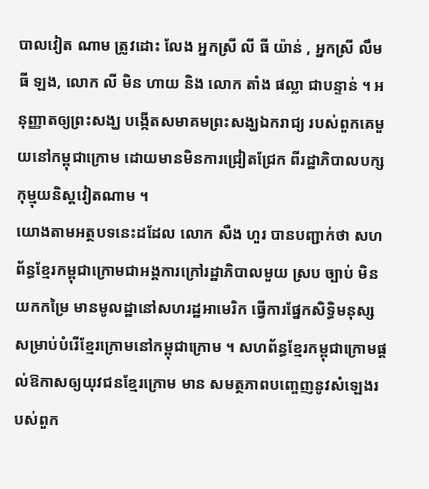បាលវៀត ណាម ត្រូវដោះ លែង អ្នកស្រី លី ធី យ៉ាន់ , អ្នកស្រី លឹម ធី ឡង, លោក លី មិន ហាយ និង លោក តាំង ផល្លា ជាបន្ទាន់ ។ អនុញ្ញាតឲ្យព្រះសង្ឃ បង្កើតសមាគមព្រះសង្ឃឯករាជ្យ របស់ពួកគេមួយនៅកម្ពុជាក្រោម ដោយមានមិនការជ្រៀតជ្រែក ពីរដ្ឋាភិបាលបក្សកុម្មុយនិស្តវៀតណាម ។
យោងតាមអត្ថបទនេះដដែល លោក សឺង ហួរ បានបញ្ជាក់ថា សហព័ន្ធខ្មែរកម្ពុជាក្រោមជាអង្គការក្រៅរដ្ឋាភិបាលមួយ ស្រប ច្បាប់ មិនយកកម្រៃ មានមូលដ្ឋានៅសហរដ្ឋអាមេរិក ធ្វើការផ្នែកសិទ្ធិមនុស្ស សម្រាប់បំរើខ្មែរក្រោមនៅកម្ពុជាក្រោម ។ សហព័ន្ធខ្មែរកម្ពុជាក្រោមផ្ដល់ឱកាសឲ្យយុវជនខ្មែរក្រោម មាន សមត្ថភាពបញ្ចេញនូវសំឡេងរបស់ពួក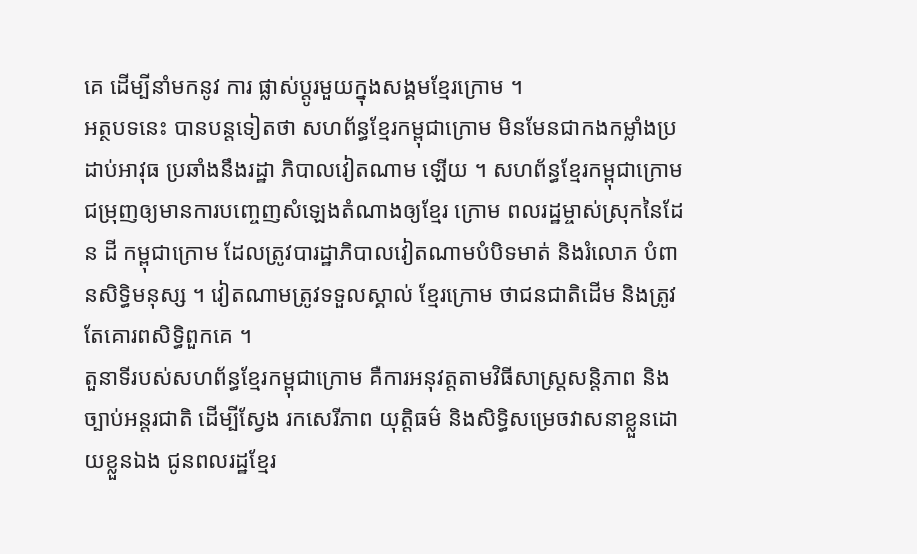គេ ដើម្បីនាំមកនូវ ការ ផ្លាស់ប្ដូរមួយក្នុងសង្គមខ្មែរក្រោម ។
អត្ថបទនេះ បានបន្តទៀតថា សហព័ន្ធខ្មែរកម្ពុជាក្រោម មិនមែនជាកងកម្លាំងប្រដាប់អាវុធ ប្រឆាំងនឹងរដ្ឋា ភិបាលវៀតណាម ឡើយ ។ សហព័ន្ធខ្មែរកម្ពុជាក្រោម ជម្រុញឲ្យមានការបញ្ចេញសំឡេងតំណាងឲ្យខ្មែរ ក្រោម ពលរដ្ឋម្ចាស់ស្រុកនៃដែន ដី កម្ពុជាក្រោម ដែលត្រូវបារដ្ឋាភិបាលវៀតណាមបំបិទមាត់ និងរំលោភ បំពានសិទ្ធិមនុស្ស ។ វៀតណាមត្រូវទទួលស្គាល់ ខ្មែរក្រោម ថាជនជាតិដើម និងត្រូវតែគោរពសិទ្ធិពួកគេ ។
តួនាទីរបស់សហព័ន្ធខ្មែរកម្ពុជាក្រោម គឺការអនុវត្តតាមវិធីសាស្ត្រសន្តិភាព និងច្បាប់អន្តរជាតិ ដើម្បីស្វែង រកសេរីភាព យុត្តិធម៌ និងសិទ្ធិសម្រេចវាសនាខ្លួនដោយខ្លួនឯង ជូនពលរដ្ឋខ្មែរ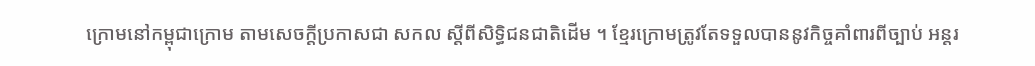ក្រោមនៅកម្ពុជាក្រោម តាមសេចក្ដីប្រកាសជា សកល ស្ដីពីសិទ្ធិជនជាតិដើម ។ ខ្មែរក្រោមត្រូវតែទទួលបាននូវកិច្ចគាំពារពីច្បាប់ អន្តរ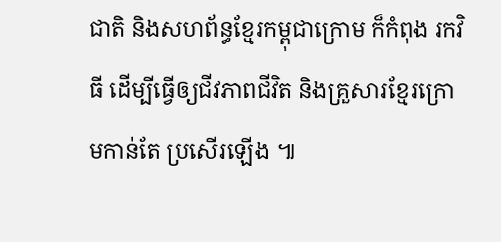ជាតិ និងសហព័ន្ធខ្មែរកម្ពុជាក្រោម ក៏កំពុង រកវិធី ដើម្បីធ្វើឲ្យជីវភាពជីវិត និងគ្រួសារខ្មែរក្រោមកាន់តែ ប្រសើរឡើង ៕